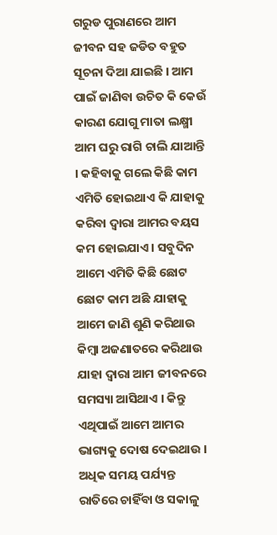ଗରୁଡ ପୁରାଣରେ ଆମ ଜୀବନ ସହ ଜଡିତ ବହୁତ ସୂଚନା ଦିଆ ଯାଇଛି । ଆମ ପାଇଁ ଜାଣିବା ଉଚିତ କି କେଉଁ କାରଣ ଯୋଗୁ ମାତା ଲକ୍ଷ୍ମୀ ଆମ ଘରୁ ରାଗି ଚାଲି ଯାଆନ୍ତି । କହିବାକୁ ଗଲେ କିଛି କାମ ଏମିତି ହୋଇଥାଏ କି ଯାହାକୁ କରିବା ଦ୍ଵାରା ଆମର ବୟସ କମ ହୋଇଯାଏ । ସବୁଦିନ ଆମେ ଏମିତି କିଛି ଛୋଟ ଛୋଟ କାମ ଅଛି ଯାହାକୁ ଆମେ ଜାଣି ଶୁଣି କରିଥାଉ କିମ୍ବା ଅଜଣାତରେ କରିଥାଉ ଯାହା ଦ୍ଵାରା ଆମ ଜୀବନରେ ସମସ୍ୟା ଆସିଥାଏ । କିନ୍ତୁ ଏଥିପାଇଁ ଆମେ ଆମର ଭାଗ୍ୟକୁ ଦୋଷ ଦେଇଥାଉ ।
ଅଧିକ ସମୟ ପର୍ଯ୍ୟନ୍ତ ରାତିରେ ଚାହିଁବା ଓ ସକାଳୁ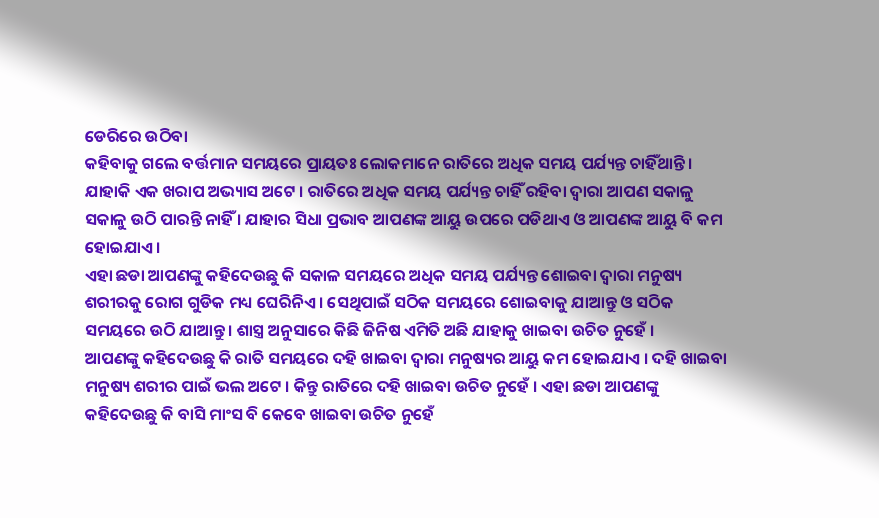ଡେରିରେ ଉଠିବା
କହିବାକୁ ଗଲେ ବର୍ତ୍ତମାନ ସମୟରେ ପ୍ରାୟତଃ ଲୋକମାନେ ରାତିରେ ଅଧିକ ସମୟ ପର୍ଯ୍ୟନ୍ତ ଚାହିଁଥାନ୍ତି । ଯାହାକି ଏକ ଖରାପ ଅଭ୍ୟାସ ଅଟେ । ରାତିରେ ଅଧିକ ସମୟ ପର୍ଯ୍ୟନ୍ତ ଚାହିଁ ରହିବା ଦ୍ଵାରା ଆପଣ ସକାଳୁ ସକାଳୁ ଉଠି ପାରନ୍ତି ନାହିଁ । ଯାହାର ସିଧା ପ୍ରଭାବ ଆପଣଙ୍କ ଆୟୁ ଉପରେ ପଡିଥାଏ ଓ ଆପଣଙ୍କ ଆୟୁ ବି କମ ହୋଇଯାଏ ।
ଏହା ଛଡା ଆପଣଙ୍କୁ କହିଦେଉଛୁ କି ସକାଳ ସମୟରେ ଅଧିକ ସମୟ ପର୍ଯ୍ୟନ୍ତ ଶୋଇବା ଦ୍ଵାରା ମନୁଷ୍ୟ ଶରୀରକୁ ରୋଗ ଗୁଡିକ ମଧ୍ୟ ଘେରିନିଏ । ସେଥିପାଇଁ ସଠିକ ସମୟରେ ଶୋଇବାକୁ ଯାଆନ୍ତୁ ଓ ସଠିକ ସମୟରେ ଉଠି ଯାଆନ୍ତୁ । ଶାସ୍ତ୍ର ଅନୁସାରେ କିଛି ଜିନିଷ ଏମିତି ଅଛି ଯାହାକୁ ଖାଇବା ଉଚିତ ନୁହେଁ ।
ଆପଣଙ୍କୁ କହିଦେଉଛୁ କି ରାତି ସମୟରେ ଦହି ଖାଇବା ଦ୍ଵାରା ମନୁଷ୍ୟର ଆୟୁ କମ ହୋଇଯାଏ । ଦହି ଖାଇବା ମନୁଷ୍ୟ ଶରୀର ପାଇଁ ଭଲ ଅଟେ । କିନ୍ତୁ ରାତିରେ ଦହି ଖାଇବା ଉଚିତ ନୁହେଁ । ଏହା ଛଡା ଆପଣଙ୍କୁ କହିଦେଉଛୁ କି ବାସି ମାଂସ ବି କେବେ ଖାଇବା ଉଚିତ ନୁହେଁ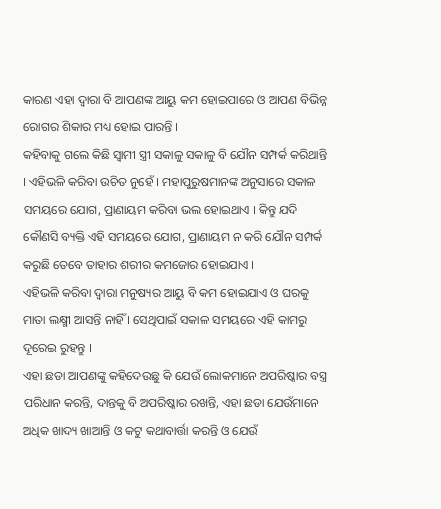କାରଣ ଏହା ଦ୍ଵାରା ବି ଆପଣଙ୍କ ଆୟୁ କମ ହୋଇପାରେ ଓ ଆପଣ ବିଭିନ୍ନ ରୋଗର ଶିକାର ମଧ୍ୟ ହୋଇ ପାରନ୍ତି ।
କହିବାକୁ ଗଲେ କିଛି ସ୍ଵାମୀ ସ୍ତ୍ରୀ ସକାଳୁ ସକାଳୁ ବି ଯୌନ ସମ୍ପର୍କ କରିଥାନ୍ତି । ଏହିଭଳି କରିବା ଉଚିତ ନୁହେଁ । ମହାପୁରୁଷମାନଙ୍କ ଅନୁସାରେ ସକାଳ ସମୟରେ ଯୋଗ, ପ୍ରାଣାୟମ କରିବା ଭଲ ହୋଇଥାଏ । କିନ୍ତୁ ଯଦି କୌଣସି ବ୍ୟକ୍ତି ଏହି ସମୟରେ ଯୋଗ, ପ୍ରାଣାୟମ ନ କରି ଯୌନ ସମ୍ପର୍କ କରୁଛି ତେବେ ତାହାର ଶରୀର କମଜୋର ହୋଇଯାଏ ।
ଏହିଭଳି କରିବା ଦ୍ଵାରା ମନୁଷ୍ୟର ଆୟୁ ବି କମ ହୋଇଯାଏ ଓ ଘରକୁ ମାତା ଲକ୍ଷ୍ମୀ ଆସନ୍ତି ନାହିଁ । ସେଥିପାଇଁ ସକାଳ ସମୟରେ ଏହି କାମରୁ ଦୂରେଇ ରୁହନ୍ତୁ ।
ଏହା ଛଡା ଆପଣଙ୍କୁ କହିଦେଉଛୁ କି ଯେଉଁ ଲୋକମାନେ ଅପରିଷ୍କାର ବସ୍ତ୍ର ପରିଧାନ କରନ୍ତି, ଦାନ୍ତକୁ ବି ଅପରିଷ୍କାର ରଖନ୍ତି, ଏହା ଛଡା ଯେଉଁମାନେ ଅଧିକ ଖାଦ୍ୟ ଖାଆନ୍ତି ଓ କଟୁ କଥାବାର୍ତ୍ତା କରନ୍ତି ଓ ଯେଉଁ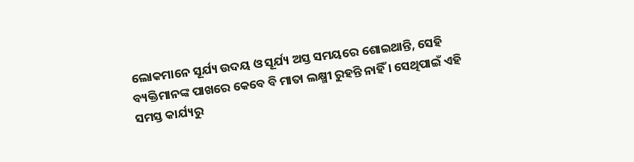ଲୋକମାନେ ସୂର୍ଯ୍ୟ ଉଦୟ ଓ ସୂର୍ଯ୍ୟ ଅସ୍ତ ସମୟରେ ଶୋଇଥାନ୍ତି, ସେହି ବ୍ୟକ୍ତିମାନଙ୍କ ପାଖରେ କେବେ ବି ମାତା ଲକ୍ଷ୍ମୀ ରୁହନ୍ତି ନାହିଁ । ସେଥିପାଇଁ ଏହି ସମସ୍ତ କାର୍ଯ୍ୟରୁ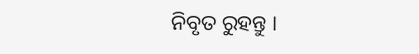ନିବୃତ ରୁହନ୍ତୁ ।